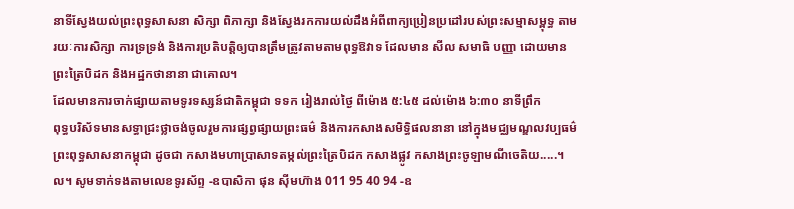នាទីស្វែងយល់ព្រះពុទ្ធសាសនា សិក្សា ពិភាក្សា និងស្វែងរកការយល់ដឹងអំពីពាក្យប្រៀនប្រដៅរបស់ព្រះសម្មាសម្ពុទ្ធ តាមរយៈការសិក្សា ការទ្រទ្រង់ និងការប្រតិបតិ្តឲ្យបានត្រឹមត្រូវតាមតាមពុទ្ធឱវាទ ដែលមាន សីល សមាធិ បញ្ញា ដោយមានព្រះត្រៃបិដក និងអដ្ឋកថានានា ជាគោល។
ដែលមានការចាក់ផ្សាយតាមទូរទស្សន៍ជាតិកម្ពុជា ទទក រៀងរាល់ថ្ងៃ ពីម៉ោង ៥:៤៥ ដល់ម៉ោង ៦:៣០ នាទីព្រឹក
ពុទ្ធបរិស័ទមានសទ្ធាជ្រះថ្លាចង់ចូលរួមការផ្សព្វផ្សាយព្រះធម៌ និងការកសាងសមិទ្ធិផលនានា នៅក្នុងមជ្ឈមណ្ឌលវប្បធម៌ព្រះពុទ្ធសាសនាកម្ពុជា ដូចជា កសាងមហាប្រាសាទតម្កល់ព្រះត្រៃបិដក កសាងផ្លូវ កសាងព្រះចូឡាមណីចេតិយ.....។ល។ សូមទាក់ទងតាមលេខទូរស័ព្ទ -ឧបាសិកា ផុន ស៊ីមហ៊ាង 011 95 40 94 -ឧ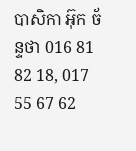បាសិកា អ៊ុក ច័ន្ទថា 016 81 82 18, 017 55 67 62